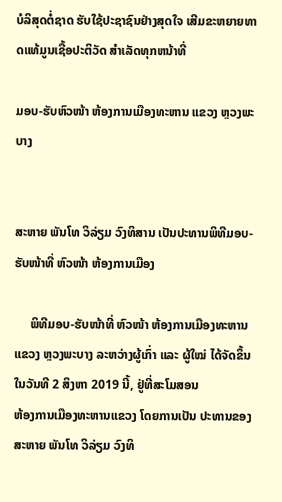ບໍລິສຸດຕໍ່ຊາດ ຮັບໃຊ້ປະຊາຊົນຢ່າງສຸດໃຈ ເສີມຂະຫຍາຍທາດແທ້ມູນເຊື້ອປະຕິວັດ ສໍາເລັດທຸກຫນ້າທີ່

ມອບ-ຮັບຫົວໜ້າ ຫ້ອງການເມືອງທະຫານ ແຂວງ ຫຼວງພະບາງ


ສະຫາຍ ພັນໂທ ວິລ່ຽມ ວົງທິສານ ເປັນປະທານພິທີມອບ-ຮັບໜ້າທີ່ ຫົວໜ້າ ຫ້ອງການເມືອງ

     ພິທີມອບ-ຮັບໜ້າທີ່ ຫົວໜ້າ ຫ້ອງການເມືອງທະຫານ ແຂວງ ຫຼວງພະບາງ ລະຫວ່າງຜູ້ເກົ່າ ແລະ ຜູ້ໃໝ່ ໄດ້ຈັດຂຶ້ນໃນວັນທີ 2 ສິງຫາ 2019 ນີ້, ຢູ່ທີ່ສະໂມສອນ
ຫ້ອງການເມືອງທະຫານແຂວງ ໂດຍການເປັນ ປະທານຂອງ ສະຫາຍ ພັນໂທ ວິລ່ຽມ ວົງທິ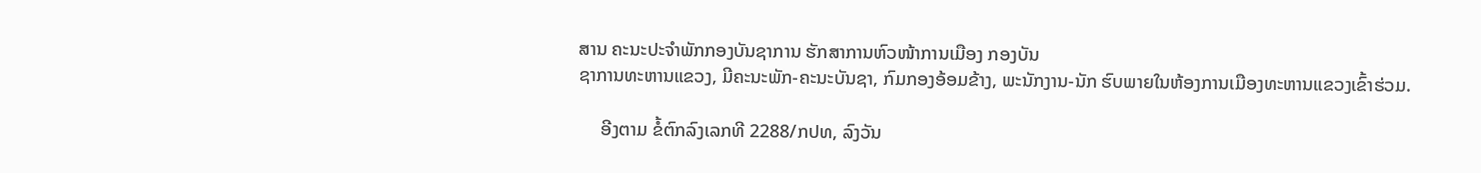ສານ ຄະນະປະຈໍາພັກກອງບັນຊາການ ຮັກສາການຫົວໜ້າການເມືອງ ກອງບັນ
ຊາການທະຫານແຂວງ, ມີຄະນະພັກ-ຄະນະບັນຊາ, ກົມກອງອ້ອມຂ້າງ, ພະນັກງານ-ນັກ ຮົບພາຍໃນຫ້ອງການເມືອງທະຫານແຂວງເຂົ້າຮ່ວມ.

     ອີງຕາມ ຂໍ້ຕົກລົງເລກທີ 2288/ກປທ, ລົງວັນ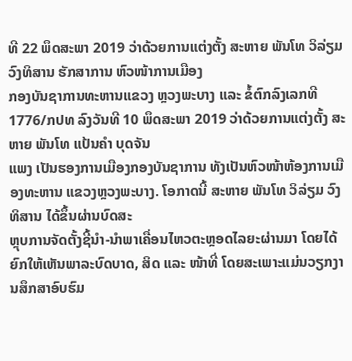ທີ 22 ພຶດສະພາ 2019 ວ່າດ້ວຍການແຕ່ງຕັ້ງ ສະຫາຍ ພັນໂທ ວິລ່ຽມ ວົງທິສານ ຮັກສາການ ຫົວໜ້າການເມືອງ
ກອງບັນຊາການທະຫານແຂວງ ຫຼວງພະບາງ ແລະ ຂໍ້ຕົກລົງເລກທີ 1776/ກປທ ລົງວັນທີ 10 ພຶດສະພາ 2019 ວ່າດ້ວຍການແຕ່ງຕັ້ງ ສະຫາຍ ພັນໂທ ແປ້ນຄໍາ ບຸດຈັນ
ແພງ ເປັນຮອງການເມືອງກອງບັນຊາການ ທັງເປັນຫົວໜ້າຫ້ອງການເມືອງທະຫານ ແຂວງຫຼວງພະບາງ. ໂອກາດນີ້ ສະຫາຍ ພັນໂທ ວິລ່ຽມ ວົງທິສານ ໄດ້ຂຶ້ນຜ່ານບົດສະ
ຫຼຸບການຈັດຕັ້ງຊີ້ນໍາ-ນໍາພາເຄື່ອນໄຫວຕະຫຼອດໄລຍະຜ່ານມາ ໂດຍໄດ້ຍົກໃຫ້ເຫັນພາລະບົດບາດ, ສິດ ແລະ ໜ້າທີ່ ໂດຍສະເພາະແມ່ນວຽກງານສຶກສາອົບຮົມ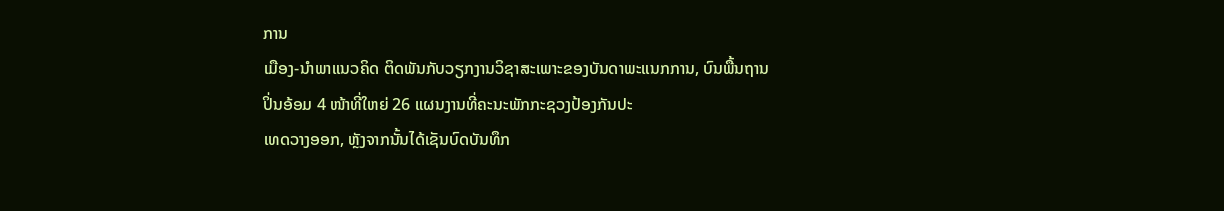ການ
ເມືອງ-ນໍາພາແນວຄິດ ຕິດພັນກັບວຽກງານວິຊາສະເພາະຂອງບັນດາພະແນກການ, ບົນພື້ນຖານປິ່ນອ້ອມ 4 ໜ້າທີ່ໃຫຍ່ 26 ແຜນງານທີ່ຄະນະພັກກະຊວງປ້ອງກັນປະ
ເທດວາງອອກ, ຫຼັງຈາກນັ້ນໄດ້ເຊັນບົດບັນທຶກ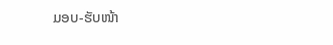ມອບ-ຮັບໜ້າ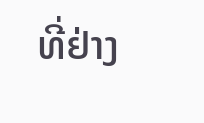ທີ່ຢ່າງ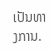ເປັນທາງການ.